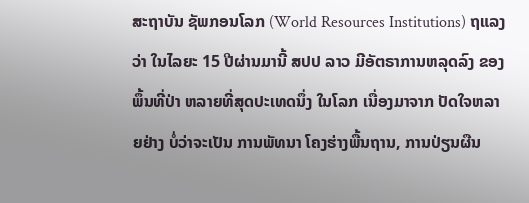ສະຖາບັນ ຊັພກອນໂລກ (World Resources Institutions) ຖແລງວ່າ ໃນໄລຍະ 15 ປີຜ່ານມານີ້ ສປປ ລາວ ມີອັຕຣາການຫລຸດລົງ ຂອງພຶ້ນທີ່ປ່າ ຫລາຍທີ່ສຸດປະເທດນຶ່ງ ໃນໂລກ ເນື່ອງມາຈາກ ປັດໃຈຫລາຍຢ່າງ ບໍ່ວ່າຈະເປັນ ການພັທນາ ໂຄງຮ່າງພື້ນຖານ, ການປ່ຽນຜືນ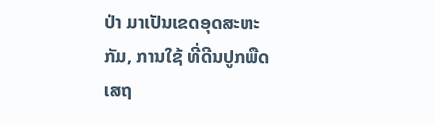ປ່າ ມາເປັນເຂດອຸດສະຫະກັມ, ການໃຊ້ ທີ່ດີນປູກພືດເສຖ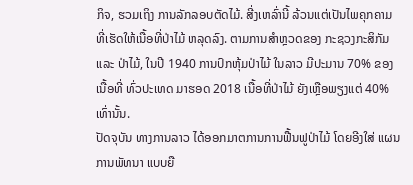ກິຈ, ຮວມເຖິງ ການລັກລອບຕັດໄມ້. ສີ່ງເຫລົ່ານີ້ ລ້ວນແຕ່ເປັນໄພຄຸກຄາມ ທີ່ເຮັດໃຫ້ເນື້ອທີ່ປ່າໄມ້ ຫລຸດລົງ. ຕາມການສຳຫຼວດຂອງ ກະຊວງກະສິກັມ ແລະ ປ່າໄມ້, ໃນປີ 1940 ການປົກຫຸ້ມປ່າໄມ້ ໃນລາວ ມີປະມານ 70% ຂອງເນື້ອທີ່ ທົ່ວປະເທດ ມາຮອດ 2018 ເນື້ອທີ່ປ່າໄມ້ ຍັງເຫຼືອພຽງແຕ່ 40% ເທົ່ານັ້ນ.
ປັດຈຸບັນ ທາງການລາວ ໄດ້ອອກມາຕການການຟື້ນຟູປ່າໄມ້ ໂດຍອີງໃສ່ ແຜນການພັທນາ ແບບຍື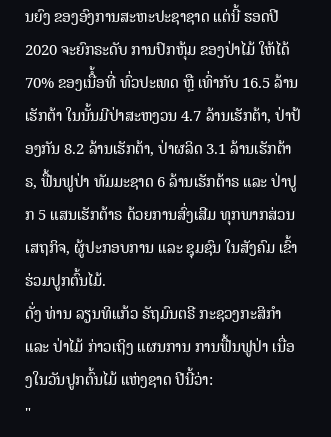ນຍົງ ຂອງອົງການສະຫະປະຊາຊາດ ແຕ່ນີ້ ຮອດປີ 2020 ຈະຍົກຣະດັບ ການປົກຫຸ້ມ ຂອງປ່າໄມ້ ໃຫ້ໄດ້ 70% ຂອງເນືໍ້ອທີ່ ທົ່ວປະເທດ ຫຼື ເທົ່າກັບ 16.5 ລ້ານເຮັກຕ້າ ໃນນັ້ນມີປ່າສະຫງວນ 4.7 ລ້ານເຮັກຕ້າ, ປ່າປ້ອງກັນ 8.2 ລ້ານເຮັກຕ້າ, ປ່າຜລິດ 3.1 ລ້ານເຮັກຕ້າຣ, ຟື້ນຟູປ່າ ທັມມະຊາດ 6 ລ້ານເຮັກຕ້າຣ ແລະ ປ່າປູກ 5 ແສນເຮັກຕ້າຣ ດ້ວຍການສົ່ງເສີມ ທຸກພາກສ່ວນເສຖກິຈ, ຜູ້ປະກອບການ ແລະ ຊຸມຊົນ ໃນສັງຄົມ ເຂົ້າຮ່ວມປູກຕົ້ນໄມ້.
ດັ່ງ ທ່ານ ລຽນທິແກ້ວ ຣັຖມົນຕຣີ ກະຊວງກະສິກຳ ແລະ ປ່າໄມ້ ກ່າວເຖິງ ແຜນການ ການຟື້ນຟູປ່າ ເນື່ອງໃນວັນປູກຕົ້ນໄມ້ ແຫ່ງຊາດ ປີນີ້ວ່າ:
"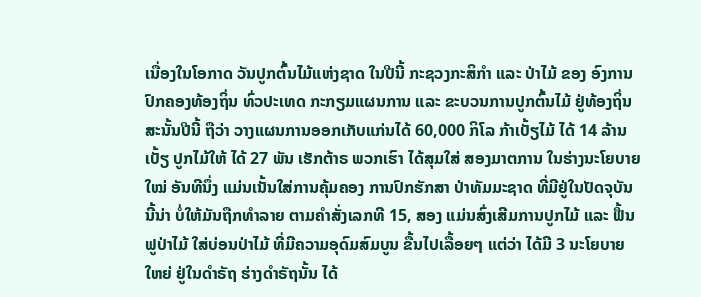ເນື່ອງໃນໂອກາດ ວັນປູກຕົ້ນໄມ້ແຫ່ງຊາດ ໃນປີນີ້ ກະຊວງກະສິກຳ ແລະ ປ່າໄມ້ ຂອງ ອົງການປົກຄອງທ້ອງຖິ່ນ ທົ່ວປະເທດ ກະກຽມແຜນການ ແລະ ຂະບວນການປູກຕົ້ນໄມ້ ຢູ່ທ້ອງຖິ່ນ ສະນັ້ນປີນີ້ ຖືວ່າ ວາງແຜນການອອກເກັບແກ່ນໄດ້ 60,000 ກິໂລ ກ້າເບັ້ຽໄມ້ ໄດ້ 14 ລ້ານເບັ້ຽ ປູກໄມ້ໃຫ້ ໄດ້ 27 ພັນ ເຮັກຕ້າຣ ພວກເຮົາ ໄດ້ສຸມໃສ່ ສອງມາຕການ ໃນຮ່າງນະໂຍບາຍໃໝ່ ອັນທີນຶ່ງ ແມ່ນເນັ້ນໃສ່ການຄຸ້ມຄອງ ການປົກຮັກສາ ປ່າທັມມະຊາດ ທີ່ມີຢູ່ໃນປັດຈຸບັນນີ້ນ່າ ບໍ່ໃຫ້ມັນຖືກທຳລາຍ ຕາມຄຳສັ່ງເລກທີ 15, ສອງ ແມ່ນສົ່ງເສີມການປູກໄມ້ ແລະ ຟື້ນຟູປ່າໄມ້ ໃສ່ບ່ອນປ່າໄມ້ ທີ່ມີຄວາມອຸດົມສົມບູນ ຂື້ນໄປເລື້ອຍໆ ແຕ່ວ່າ ໄດ້ມີ 3 ນະໂຍບາຍໃຫຍ່ ຢູ່ໃນດຳຣັຖ ຮ່າງດຳຣັຖນັ້ນ ໄດ້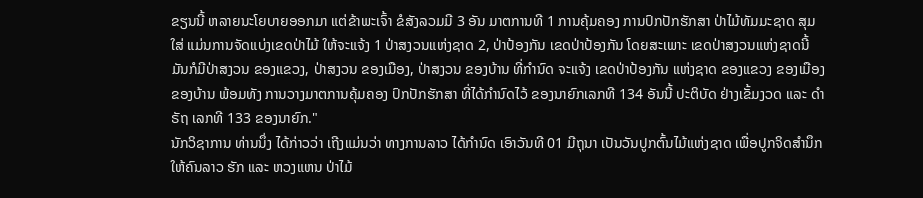ຂຽນນີ້ ຫລາຍນະໂຍບາຍອອກມາ ແຕ່ຂ້າພະເຈົ້າ ຂໍສັງລວມມີ 3 ອັນ ມາຕການທີ 1 ການຄຸ້ມຄອງ ການປົກປັກຮັກສາ ປ່າໄມ້ທັມມະຊາດ ສຸມໃສ່ ແມ່ນການຈັດແບ່ງເຂດປ່າໄມ້ ໃຫ້ຈະແຈ້ງ 1 ປ່າສງວນແຫ່ງຊາດ 2, ປ່າປ້ອງກັນ ເຂດປ່າປ້ອງກັນ ໂດຍສະເພາະ ເຂດປ່າສງວນແຫ່ງຊາດນີ້ ມັນກໍມີປ່າສງວນ ຂອງແຂວງ, ປ່າສງວນ ຂອງເມືອງ, ປ່າສງວນ ຂອງບ້ານ ທີ່ກຳນົດ ຈະແຈ້ງ ເຂດປ່າປ້ອງກັນ ແຫ່ງຊາດ ຂອງແຂວງ ຂອງເມືອງ ຂອງບ້ານ ພ້ອມທັງ ການວາງມາຕການຄຸ້ມຄອງ ປົກປັກຮັກສາ ທີ່ໄດ້ກຳນົດໄວ້ ຂອງນາຍົກເລກທີ 134 ອັນນີ້ ປະຕິບັດ ຢ່າງເຂັ້ມງວດ ແລະ ດຳຣັຖ ເລກທີ 133 ຂອງນາຍົກ."
ນັກວິຊາການ ທ່ານນຶ່ງ ໄດ້ກ່າວວ່າ ເຖີງແມ່ນວ່າ ທາງການລາວ ໄດ້ກຳນົດ ເອົາວັນທີ 01 ມີຖຸນາ ເປັນວັນປູກຕົ້ນໄມ້ແຫ່ງຊາດ ເພື່ອປູກຈິດສຳນຶກ ໃຫ້ຄົນລາວ ຮັກ ແລະ ຫວງແຫນ ປ່າໄມ້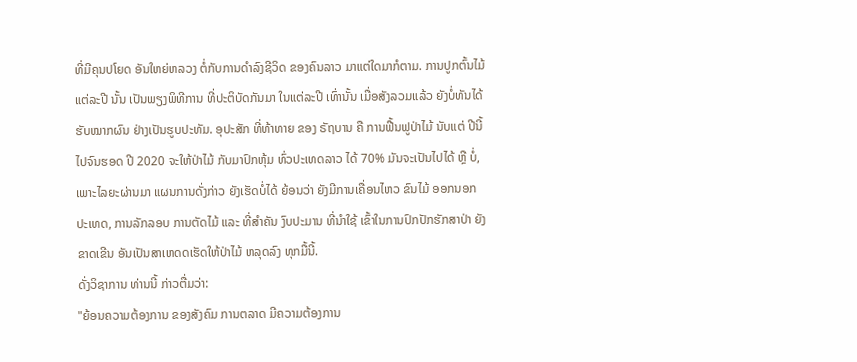ທີ່ມີຄຸນປໂຍດ ອັນໃຫຍ່ຫລວງ ຕໍ່ກັບການດຳລົງຊີວິດ ຂອງຄົນລາວ ມາແຕ່ໃດມາກໍຕາມ. ການປູກຕົ້ນໄມ້ ແຕ່ລະປີ ນັ້ນ ເປັນພຽງພິທີການ ທີ່ປະຕິບັດກັນມາ ໃນແຕ່ລະປີ ເທົ່ານັ້ນ ເມື່ອສັງລວມແລ້ວ ຍັງບໍ່ທັນໄດ້ຮັບໝາກຜົນ ຢ່າງເປັນຮູບປະທັມ. ອຸປະສັກ ທີ່ທ້າທາຍ ຂອງ ຣັຖບານ ຄື ການຟື້ນຟູປ່າໄມ້ ນັບແຕ່ ປີນີ້ ໄປຈົນຮອດ ປີ 2020 ຈະໃຫ້ປ່າໄມ້ ກັບມາປົກຫຸ້ມ ທົ່ວປະເທດລາວ ໄດ້ 70% ມັນຈະເປັນໄປໄດ້ ຫຼື ບໍ່, ເພາະໄລຍະຜ່ານມາ ແຜນການດັ່ງກ່າວ ຍັງເຮັດບໍ່ໄດ້ ຍ້ອນວ່າ ຍັງມີການເຄື່ອນໄຫວ ຂົນໄມ້ ອອກນອກປະເທດ, ການລັກລອບ ການຕັດໄມ້ ແລະ ທີ່ສຳຄັນ ງົບປະມານ ທີ່ນຳໃຊ້ ເຂົ້າໃນການປົກປັກຮັກສາປ່າ ຍັງຂາດເຂີນ ອັນເປັນສາເຫດດເຮັດໃຫ້ປ່າໄມ້ ຫລຸດລົງ ທຸກມື້ນີ້.
ດັ່ງວິຊາການ ທ່ານນີ້ ກ່າວຕື່ມວ່າ:
"ຍ້ອນຄວາມຕ້ອງການ ຂອງສັງຄົມ ການຕລາດ ມີຄວາມຕ້ອງການ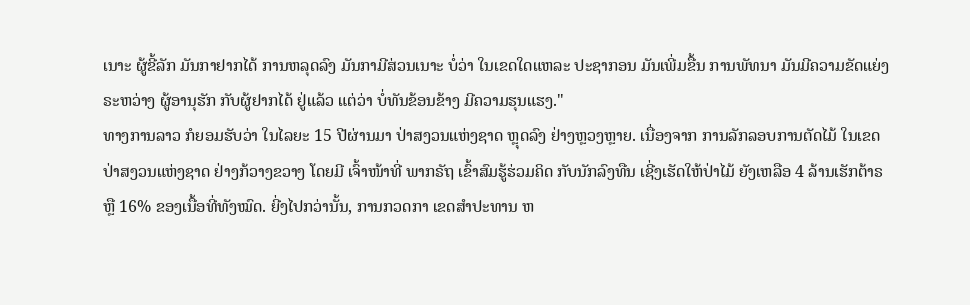ເນາະ ຜູ້ຂີ້ລັກ ມັນກາຢາກໄດ້ ການຫລຸດລົງ ມັນກາມີສ່ວນເນາະ ບໍ່ວ່າ ໃນເຂດໃດແຫລະ ປະຊາກອນ ມັນເພີ່ມຂື້ນ ການພັທນາ ມັນມີຄວາມຂັດແຍ່ງ ຣະຫວ່າງ ຜູ້ອານຸຮັກ ກັບຜູ້ຢາກໄດ້ ຢູ່ແລ້ວ ແຕ່ວ່າ ບໍ່ທັນຂ້ອນຂ້າງ ມີຄວາມຮຸນແຮງ."
ທາງການລາວ ກໍຍອມຮັບວ່າ ໃນໄລຍະ 15 ປີຜ່ານມາ ປ່າສງວນແຫ່ງຊາດ ຫຼຸດລົງ ຢ່າງຫຼວງຫຼາຍ. ເນື່ອງຈາກ ການລັກລອບການຕັດໄມ້ ໃນເຂດປ່າສງວນແຫ່ງຊາດ ຢ່າງກ້ວາງຂວາງ ໂດຍມີ ເຈົ້າໜ້າທີ່ ພາກຣັຖ ເຂົ້າສົມຮູ້ຮ່ວມຄິດ ກັບນັກລົງທືນ ເຊີ່ງເຮັດໃຫ້ປ່າໄມ້ ຍັງເຫລືອ 4 ລ້ານເຮັກຕ້າຣ ຫຼື 16% ຂອງເນື້ອທີ່ທັງໝົດ. ຍີ່ງໄປກວ່ານັ້ນ, ການກວດກາ ເຂດສຳປະທານ ຫ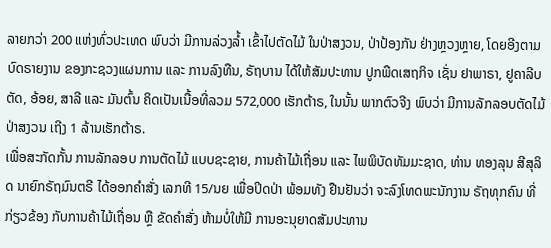ລາຍກວ່າ 200 ແຫ່ງທົ່ວປະເທດ ພົບວ່າ ມີການລ່ວງລໍ້າ ເຂົ້າໄປຕັດໄມ້ ໃນປ່າສງວນ, ປ່າປ້ອງກັນ ຢ່າງຫຼວງຫຼາຍ, ໂດຍອີງຕາມບົດຣາຍງານ ຂອງກະຊວງແຜນການ ແລະ ການລົງທືນ, ຣັຖບານ ໄດ້ໃຫ້ສັມປະທານ ປູກພືດເສຖກິຈ ເຊັ່ນ ຢາພາຣາ, ຢູຄາລີບຕັດ, ອ້ອຍ, ສາລີ ແລະ ມັນຕົ້ນ ຄິດເປັນເນື້ອທີ່ລວມ 572,000 ເຮັກຕ້າຣ, ໃນນັ້ນ ພາກຕົວຈີງ ພົບວ່າ ມີການລັກລອບຕັດໄມ້ ປ່າສງວນ ເຖີງ 1 ລ້ານເຮັກຕ້າຣ.
ເພື່ອສະກັດກັ້ນ ການລັກລອບ ການຕັດໄມ້ ແບບຊະຊາຍ, ການຄ້າໄມ້ເຖື່ອນ ແລະ ໄພພິບັດທັມມະຊາດ, ທ່ານ ທອງລຸນ ສີສຸລິດ ນາຍົກຣັຖມົນຕຣີ ໄດ້ອອກຄຳສັ່ງ ເລກທີ 15/ນຍ ເພື່ອປິດປ່າ ພ້ອມທັງ ຢືນຢັນວ່າ ຈະລົງໂທດພະນັກງານ ຣັຖທຸກຄົນ ທີ່ກ່ຽວຂ້ອງ ກັບການຄ້າໄມ້ເຖື່ອນ ຫຼື ຂັດຄຳສັ່ງ ຫ້າມບໍ່ໃຫ້ມີ ການອະນຸຍາດສັມປະທານ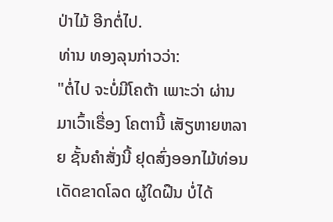ປ່າໄມ້ ອີກຕໍ່ໄປ.
ທ່ານ ທອງລຸນກ່າວວ່າ:
"ຕໍ່ໄປ ຈະບໍ່ມີໂຄຕ້າ ເພາະວ່າ ຜ່ານມາເວົ້າເຣື່ອງ ໂຄຕານີ້ ເສັຽຫາຍຫລາຍ ຊັ້ນຄຳສັ່ງນີ້ ຢຸດສົ່ງອອກໄມ້ທ່ອນ ເດັດຂາດໂລດ ຜູ້ໃດຝືນ ບໍ່ໄດ້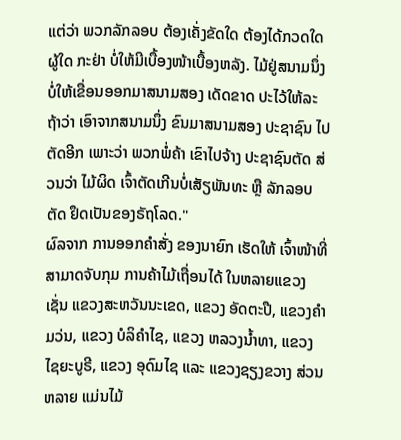ແຕ່ວ່າ ພວກລັກລອບ ຕ້ອງເຄັ່ງຂັດໃດ ຕ້ອງໄດ້ກວດໃດຜູ້ໃດ ກະຢ່າ ບໍ່ໃຫ້ມີເບື້ອງໜ້າເບື້ອງຫລັງ. ໄມ້ຢູ່ສນາມນຶ່ງ ບໍ່ໃຫ້ເຂື່ອນອອກມາສນາມສອງ ເດັດຂາດ ປະໄວ້ໃຫ້ລະ ຖ້າວ່າ ເອົາຈາກສນາມນຶ່ງ ຂົນມາສນາມສອງ ປະຊາຊົນ ໄປຕັດອີກ ເພາະວ່າ ພວກພໍ່ຄ້າ ເຂົາໄປຈ້າງ ປະຊາຊົນຕັດ ສ່ວນວ່າ ໄມ້ຜິດ ເຈົ້າຕັດເກີນບໍ່ເສັຽພັນທະ ຫຼື ລັກລອບຕັດ ຢຶດເປັນຂອງຣັຖໂລດ."
ຜົລຈາກ ການອອກຄຳສັ່ງ ຂອງນາຍົກ ເຮັດໃຫ້ ເຈົ້າໜ້າທີ່ ສາມາດຈັບກຸມ ການຄ້າໄມ້ເຖື່ອນໄດ້ ໃນຫລາຍແຂວງ ເຊັ່ນ ແຂວງສະຫວັນນະເຂດ, ແຂວງ ອັດຕະປື, ແຂວງຄຳມວ່ນ, ແຂວງ ບໍລິຄຳໄຊ, ແຂວງ ຫລວງນໍ້າທາ, ແຂວງ ໄຊຍະບູຣີ, ແຂວງ ອຸດົມໄຊ ແລະ ແຂວງຊຽງຂວາງ ສ່ວນຫລາຍ ແມ່ນໄມ້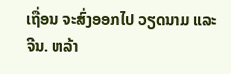ເຖື່ອນ ຈະສົ່ງອອກໄປ ວຽດນາມ ແລະ ຈີນ. ຫລ້າ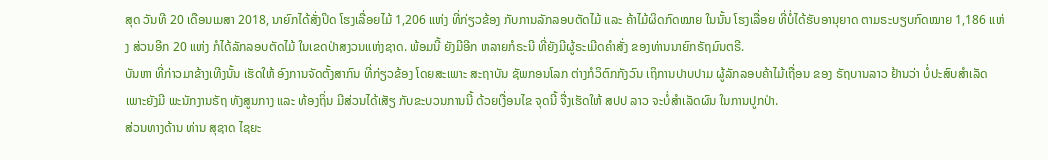ສຸດ ວັນທີ 20 ເດືອນເມສາ 2018, ນາຍົກໄດ້ສັ່ງປິດ ໂຮງເລື່ອຍໄມ້ 1,206 ແຫ່ງ ທີ່ກ່ຽວຂ້ອງ ກັບການລັກລອບຕັດໄມ້ ແລະ ຄ້າໄມ້ຜິດກົດໝາຍ ໃນນັ້ນ ໂຮງເລື່ອຍ ທີ່ບໍ່ໄດ້ຮັບອານຸຍາດ ຕາມຣະບຽບກົດໝາຍ 1,186 ແຫ່ງ ສ່ວນອີກ 20 ແຫ່ງ ກໍໄດ້ລັກລອບຕັດໄມ້ ໃນເຂດປ່າສງວນແຫ່ງຊາດ. ພ້ອມນີ້ ຍັງມີອີກ ຫລາຍກໍຣະນີ ທີ່ຍັງມີຜູ້ຣະເມີດຄຳສັ່ງ ຂອງທ່ານນາຍົກຣັຖມົນຕຣີ.
ບັນຫາ ທີ່ກ່າວມາຂ້າງເທີງນັ້ນ ເຮັດໃຫ້ ອົງການຈັດຕັ້ງສາກົນ ທີ່ກ່ຽວຂ້ອງ ໂດຍສະເພາະ ສະຖາບັນ ຊັພກອນໂລກ ຕ່າງກໍວິຕົກກັງວົນ ເຖິການປາບປາມ ຜູ້ລັກລອບຄ້າໄມ້ເຖື່ອນ ຂອງ ຣັຖບານລາວ ຢ້ານວ່າ ບໍ່ປະສົບສຳເລັດ ເພາະຍັງມີ ພະນັກງານຣັຖ ທັງສູນກາງ ແລະ ທ້ອງຖິ່ນ ມີສ່ວນໄດ້ເສັຽ ກັບຂະບວນການນີ້ ດ້ວຍເງື່ອນໄຂ ຈຸດນີ້ ຈື່ງເຮັດໃຫ້ ສປປ ລາວ ຈະບໍ່ສຳເລັດຜົນ ໃນການປູກປ່າ.
ສ່ວນທາງດ້ານ ທ່ານ ສຸຊາດ ໄຊຍະ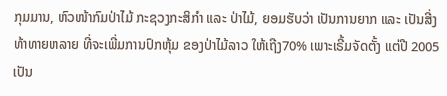ກຸມມານ, ຫົວໜ້າກົມປ່າໄມ້ ກະຊວງກະສິກຳ ແລະ ປ່າໄມ້, ຍອມຮັບວ່າ ເປັນການຍາກ ແລະ ເປັນສີ່ງທ້າທາຍຫລາຍ ທີ່ຈະເພີ່ມການປົກຫຸ້ມ ຂອງປ່າໄມ້ລາວ ໃຫ້ເຖີງ70% ເພາະເຣີ້ມຈັດຕັ້ງ ແຕ່ປີ 2005 ເປັນ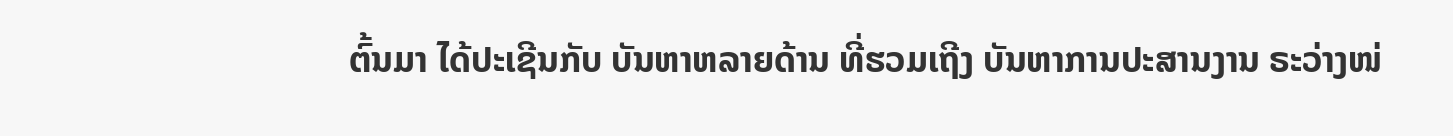ຕົ້ນມາ ໄດ້ປະເຊີນກັບ ບັນຫາຫລາຍດ້ານ ທີ່ຮວມເຖີງ ບັນຫາການປະສານງານ ຣະວ່າງໜ່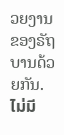ວຍງານ ຂອງຣັຖບານດ້ວຍກັນ.
ไม่มี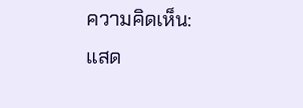ความคิดเห็น:
แสด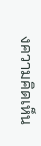งความคิดเห็น